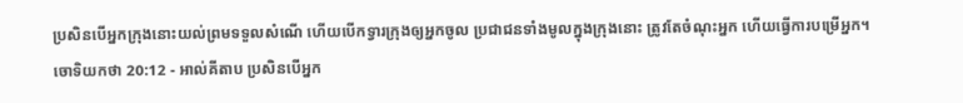ប្រសិនបើអ្នកក្រុងនោះយល់ព្រមទទួលសំណើ ហើយបើកទ្វារក្រុងឲ្យអ្នកចូល ប្រជាជនទាំងមូលក្នុងក្រុងនោះ ត្រូវតែចំណុះអ្នក ហើយធ្វើការបម្រើអ្នក។
ចោទិយកថា 20:12 - អាល់គីតាប ប្រសិនបើអ្នក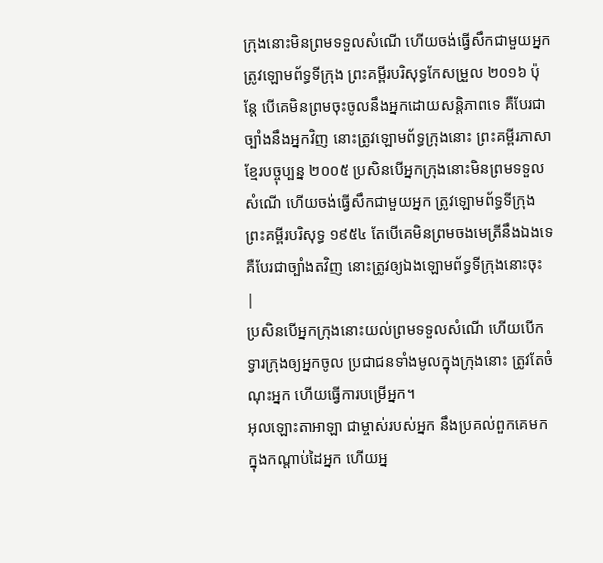ក្រុងនោះមិនព្រមទទួលសំណើ ហើយចង់ធ្វើសឹកជាមួយអ្នក ត្រូវឡោមព័ទ្ធទីក្រុង ព្រះគម្ពីរបរិសុទ្ធកែសម្រួល ២០១៦ ប៉ុន្ដែ បើគេមិនព្រមចុះចូលនឹងអ្នកដោយសន្ដិភាពទេ គឺបែរជាច្បាំងនឹងអ្នកវិញ នោះត្រូវឡោមព័ទ្ធក្រុងនោះ ព្រះគម្ពីរភាសាខ្មែរបច្ចុប្បន្ន ២០០៥ ប្រសិនបើអ្នកក្រុងនោះមិនព្រមទទួលសំណើ ហើយចង់ធ្វើសឹកជាមួយអ្នក ត្រូវឡោមព័ទ្ធទីក្រុង ព្រះគម្ពីរបរិសុទ្ធ ១៩៥៤ តែបើគេមិនព្រមចងមេត្រីនឹងឯងទេ គឺបែរជាច្បាំងតវិញ នោះត្រូវឲ្យឯងឡោមព័ទ្ធទីក្រុងនោះចុះ |
ប្រសិនបើអ្នកក្រុងនោះយល់ព្រមទទួលសំណើ ហើយបើកទ្វារក្រុងឲ្យអ្នកចូល ប្រជាជនទាំងមូលក្នុងក្រុងនោះ ត្រូវតែចំណុះអ្នក ហើយធ្វើការបម្រើអ្នក។
អុលឡោះតាអាឡា ជាម្ចាស់របស់អ្នក នឹងប្រគល់ពួកគេមកក្នុងកណ្តាប់ដៃអ្នក ហើយអ្ន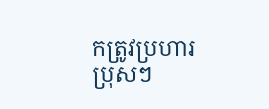កត្រូវប្រហារប្រុសៗ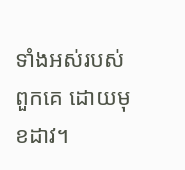ទាំងអស់របស់ពួកគេ ដោយមុខដាវ។